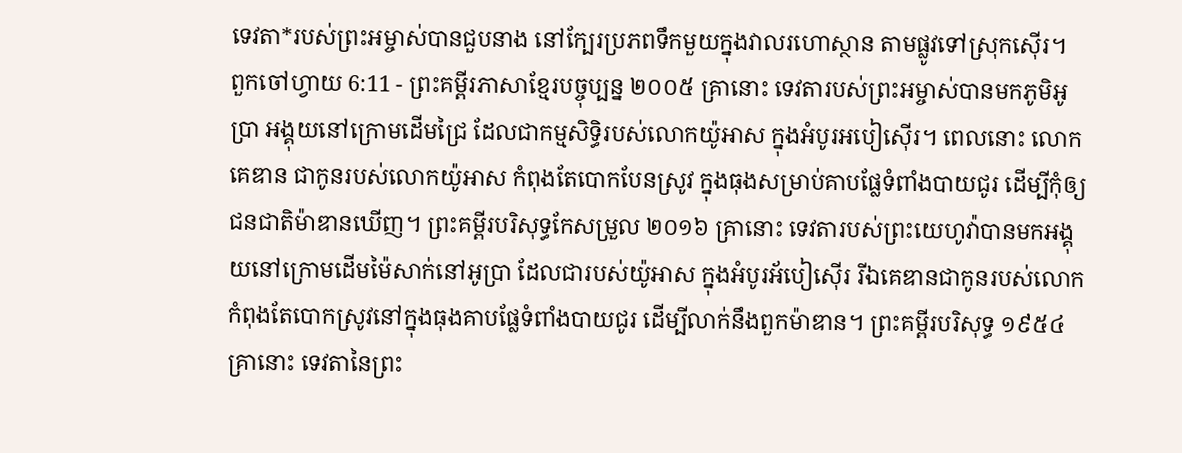ទេវតា*របស់ព្រះអម្ចាស់បានជួបនាង នៅក្បែរប្រភពទឹកមួយក្នុងវាលរហោស្ថាន តាមផ្លូវទៅស្រុកស៊ើរ។
ពួកចៅហ្វាយ 6:11 - ព្រះគម្ពីរភាសាខ្មែរបច្ចុប្បន្ន ២០០៥ គ្រានោះ ទេវតារបស់ព្រះអម្ចាស់បានមកភូមិអូប្រា អង្គុយនៅក្រោមដើមជ្រៃ ដែលជាកម្មសិទ្ធិរបស់លោកយ៉ូអាស ក្នុងអំបូរអបៀស៊ើរ។ ពេលនោះ លោកគេឌាន ជាកូនរបស់លោកយ៉ូអាស កំពុងតែបោកបែនស្រូវ ក្នុងធុងសម្រាប់គាបផ្លែទំពាំងបាយជូរ ដើម្បីកុំឲ្យជនជាតិម៉ាឌានឃើញ។ ព្រះគម្ពីរបរិសុទ្ធកែសម្រួល ២០១៦ គ្រានោះ ទេវតារបស់ព្រះយេហូវ៉ាបានមកអង្គុយនៅក្រោមដើមម៉ៃសាក់នៅអូប្រា ដែលជារបស់យ៉ូអាស ក្នុងអំបូរអ័បៀស៊ើរ រីឯគេឌានជាកូនរបស់លោក កំពុងតែបោកស្រូវនៅក្នុងធុងគាបផ្លែទំពាំងបាយជូរ ដើម្បីលាក់នឹងពួកម៉ាឌាន។ ព្រះគម្ពីរបរិសុទ្ធ ១៩៥៤ គ្រានោះ ទេវតានៃព្រះ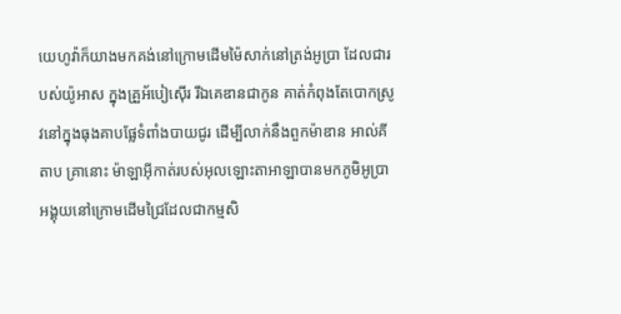យេហូវ៉ាក៏យាងមកគង់នៅក្រោមដើមម៉ៃសាក់នៅត្រង់អូប្រា ដែលជារបស់យ៉ូអាស ក្នុងគ្រួអ័បៀស៊ើរ រីឯគេឌានជាកូន គាត់កំពុងតែបោកស្រូវនៅក្នុងធុងគាបផ្លែទំពាំងបាយជូរ ដើម្បីលាក់នឹងពួកម៉ាឌាន អាល់គីតាប គ្រានោះ ម៉ាឡាអ៊ីកាត់របស់អុលឡោះតាអាឡាបានមកភូមិអូប្រា អង្គុយនៅក្រោមដើមជ្រៃដែលជាកម្មសិ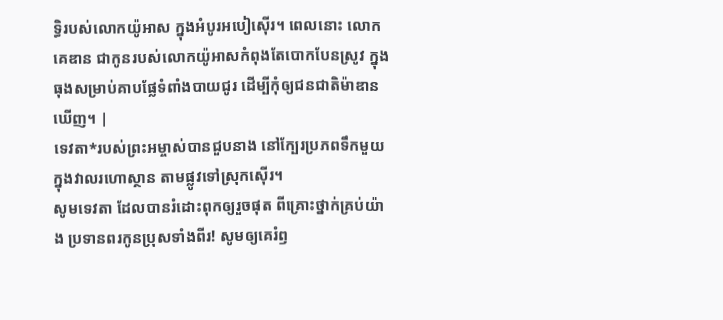ទ្ធិរបស់លោកយ៉ូអាស ក្នុងអំបូរអបៀស៊ើរ។ ពេលនោះ លោកគេឌាន ជាកូនរបស់លោកយ៉ូអាសកំពុងតែបោកបែនស្រូវ ក្នុងធុងសម្រាប់គាបផ្លែទំពាំងបាយជូរ ដើម្បីកុំឲ្យជនជាតិម៉ាឌានឃើញ។ |
ទេវតា*របស់ព្រះអម្ចាស់បានជួបនាង នៅក្បែរប្រភពទឹកមួយក្នុងវាលរហោស្ថាន តាមផ្លូវទៅស្រុកស៊ើរ។
សូមទេវតា ដែលបានរំដោះពុកឲ្យរួចផុត ពីគ្រោះថ្នាក់គ្រប់យ៉ាង ប្រទានពរកូនប្រុសទាំងពីរ! សូមឲ្យគេរំឭ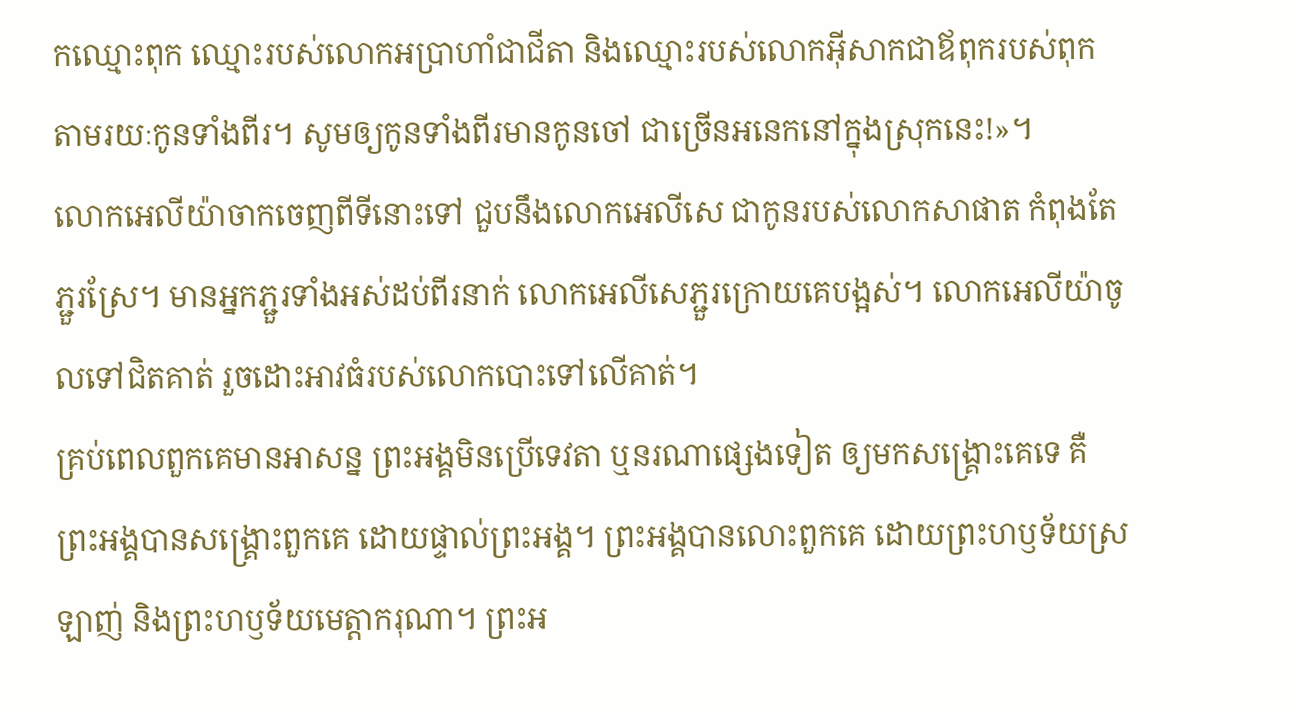កឈ្មោះពុក ឈ្មោះរបស់លោកអប្រាហាំជាជីតា និងឈ្មោះរបស់លោកអ៊ីសាកជាឪពុករបស់ពុក តាមរយៈកូនទាំងពីរ។ សូមឲ្យកូនទាំងពីរមានកូនចៅ ជាច្រើនអនេកនៅក្នុងស្រុកនេះ!»។
លោកអេលីយ៉ាចាកចេញពីទីនោះទៅ ជួបនឹងលោកអេលីសេ ជាកូនរបស់លោកសាផាត កំពុងតែភ្ជួរស្រែ។ មានអ្នកភ្ជួរទាំងអស់ដប់ពីរនាក់ លោកអេលីសេភ្ជួរក្រោយគេបង្អស់។ លោកអេលីយ៉ាចូលទៅជិតគាត់ រួចដោះអាវធំរបស់លោកបោះទៅលើគាត់។
គ្រប់ពេលពួកគេមានអាសន្ន ព្រះអង្គមិនប្រើទេវតា ឬនរណាផ្សេងទៀត ឲ្យមកសង្គ្រោះគេទេ គឺព្រះអង្គបានសង្គ្រោះពួកគេ ដោយផ្ទាល់ព្រះអង្គ។ ព្រះអង្គបានលោះពួកគេ ដោយព្រះហឫទ័យស្រឡាញ់ និងព្រះហឫទ័យមេត្តាករុណា។ ព្រះអ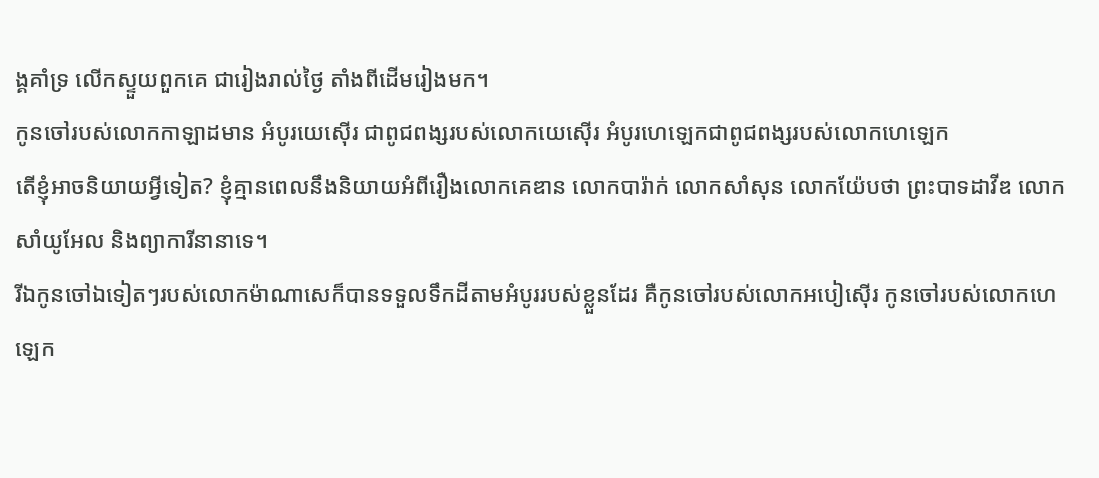ង្គគាំទ្រ លើកស្ទួយពួកគេ ជារៀងរាល់ថ្ងៃ តាំងពីដើមរៀងមក។
កូនចៅរបស់លោកកាឡាដមាន អំបូរយេស៊ើរ ជាពូជពង្សរបស់លោកយេស៊ើរ អំបូរហេឡេកជាពូជពង្សរបស់លោកហេឡេក
តើខ្ញុំអាចនិយាយអ្វីទៀត? ខ្ញុំគ្មានពេលនឹងនិយាយអំពីរឿងលោកគេឌាន លោកបារ៉ាក់ លោកសាំសុន លោកយ៉ែបថា ព្រះបាទដាវីឌ លោកសាំយូអែល និងព្យាការីនានាទេ។
រីឯកូនចៅឯទៀតៗរបស់លោកម៉ាណាសេក៏បានទទួលទឹកដីតាមអំបូររបស់ខ្លួនដែរ គឺកូនចៅរបស់លោកអបៀស៊ើរ កូនចៅរបស់លោកហេឡេក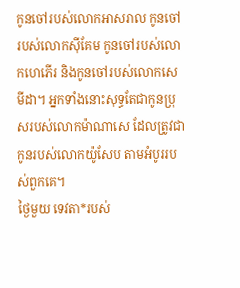កូនចៅរបស់លោកអាសរាល កូនចៅរបស់លោកស៊ីគែម កូនចៅរបស់លោកហេភើរ និងកូនចៅរបស់លោកសេមីដា។ អ្នកទាំងនោះសុទ្ធតែជាកូនប្រុសរបស់លោកម៉ាណាសេ ដែលត្រូវជាកូនរបស់លោកយ៉ូសែប តាមអំបូររបស់ពួកគេ។
ថ្ងៃមួយ ទេវតា*របស់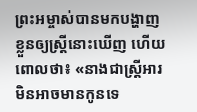ព្រះអម្ចាស់បានមកបង្ហាញខ្លួនឲ្យស្ត្រីនោះឃើញ ហើយពោលថា៖ «នាងជាស្ត្រីអារមិនអាចមានកូនទេ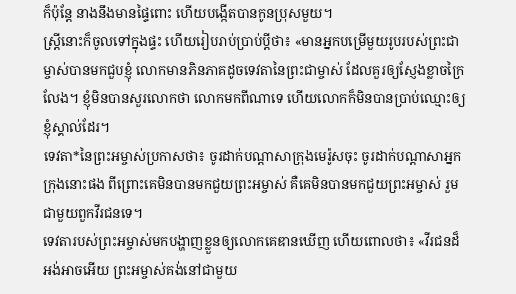ក៏ប៉ុន្តែ នាងនឹងមានផ្ទៃពោះ ហើយបង្កើតបានកូនប្រុសមួយ។
ស្ត្រីនោះក៏ចូលទៅក្នុងផ្ទះ ហើយរៀបរាប់ប្រាប់ប្ដីថា៖ «មានអ្នកបម្រើមួយរូបរបស់ព្រះជាម្ចាស់បានមកជួបខ្ញុំ លោកមានភិនភាគដូចទេវតានៃព្រះជាម្ចាស់ ដែលគួរឲ្យស្ញែងខ្លាចក្រៃលែង។ ខ្ញុំមិនបានសួរលោកថា លោកមកពីណាទេ ហើយលោកក៏មិនបានប្រាប់ឈ្មោះឲ្យខ្ញុំស្គាល់ដែរ។
ទេវតា*នៃព្រះអម្ចាស់ប្រកាសថា៖ ចូរដាក់បណ្ដាសាក្រុងមេរ៉ូសចុះ ចូរដាក់បណ្ដាសាអ្នកក្រុងនោះផង ពីព្រោះគេមិនបានមកជួយព្រះអម្ចាស់ គឺគេមិនបានមកជួយព្រះអម្ចាស់ រួមជាមួយពួកវីរជនទេ។
ទេវតារបស់ព្រះអម្ចាស់មកបង្ហាញខ្លួនឲ្យលោកគេឌានឃើញ ហើយពោលថា៖ «វីរជនដ៏អង់អាចអើយ ព្រះអម្ចាស់គង់នៅជាមួយ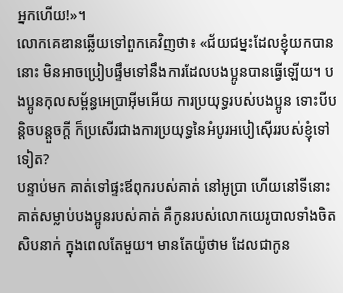អ្នកហើយ!»។
លោកគេឌានឆ្លើយទៅពួកគេវិញថា៖ «ជ័យជម្នះដែលខ្ញុំយកបាននោះ មិនអាចប្រៀបផ្ទឹមទៅនឹងការដែលបងប្អូនបានធ្វើឡើយ។ បងប្អូនកុលសម្ព័ន្ធអេប្រាអ៊ីមអើយ ការប្រយុទ្ធរបស់បងប្អូន ទោះបីបន្តិចបន្តួចក្ដី ក៏ប្រសើរជាងការប្រយុទ្ធនៃអំបូរអបៀស៊ើររបស់ខ្ញុំទៅទៀត?
បន្ទាប់មក គាត់ទៅផ្ទះឪពុករបស់គាត់ នៅអូប្រា ហើយនៅទីនោះ គាត់សម្លាប់បងប្អូនរបស់គាត់ គឺកូនរបស់លោកយេរូបាលទាំងចិតសិបនាក់ ក្នុងពេលតែមួយ។ មានតែយ៉ូថាម ដែលជាកូន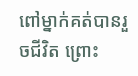ពៅម្នាក់គត់បានរួចជីវិត ព្រោះ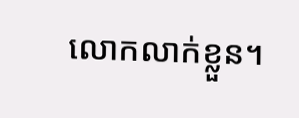លោកលាក់ខ្លួន។